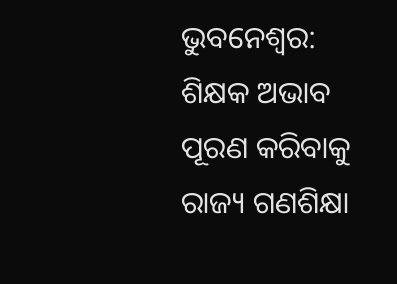ଭୁବନେଶ୍ୱର: ଶିକ୍ଷକ ଅଭାବ ପୂରଣ କରିବାକୁ ରାଜ୍ୟ ଗଣଶିକ୍ଷା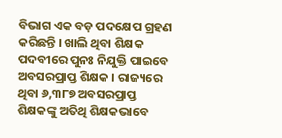ବିଭାଗ ଏକ ବଡ଼ ପଦକ୍ଷେପ ଗ୍ରହଣ କରିଛନ୍ତି । ଖାଲି ଥିବା ଶିକ୍ଷକ ପଦବୀରେ ପୁନଃ ନିଯୁକ୍ତି ପାଇବେ ଅବସରପ୍ରାପ୍ତ ଶିକ୍ଷକ । ରାଜ୍ୟରେ ଥିବା ୬,୩୮୭ ଅବସରପ୍ରାପ୍ତ ଶିକ୍ଷକଙ୍କୁ ଅତିଥି ଶିକ୍ଷକଭାବେ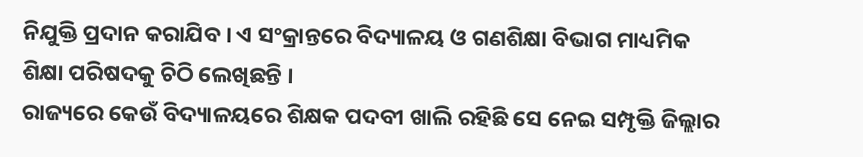ନିଯୁକ୍ତି ପ୍ରଦାନ କରାଯିବ । ଏ ସଂକ୍ରାନ୍ତରେ ବିଦ୍ୟାଳୟ ଓ ଗଣଶିକ୍ଷା ବିଭାଗ ମାଧ୍ୟମିକ ଶିକ୍ଷା ପରିଷଦକୁ ଚିଠି ଲେଖିଛନ୍ତି ।
ରାଜ୍ୟରେ କେଉଁ ବିଦ୍ୟାଳୟରେ ଶିକ୍ଷକ ପଦବୀ ଖାଲି ରହିଛି ସେ ନେଇ ସମ୍ପୃକ୍ତି ଜିଲ୍ଲାର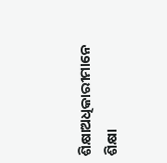ଶିକ୍ଷାଅଧିକାରୀମାନେ ଶିକ୍ଷା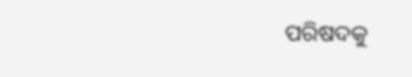ପରିଷଦକୁ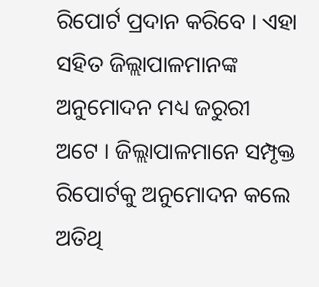ରିପୋର୍ଟ ପ୍ରଦାନ କରିବେ । ଏହା ସହିତ ଜିଲ୍ଲାପାଳମାନଙ୍କ ଅନୁମୋଦନ ମଧ୍ୟ ଜରୁରୀ ଅଟେ । ଜିଲ୍ଲାପାଳମାନେ ସମ୍ପୃକ୍ତ ରିପୋର୍ଟକୁ ଅନୁମୋଦନ କଲେ ଅତିଥି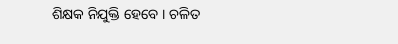ଶିକ୍ଷକ ନିଯୁକ୍ତି ହେବେ । ଚଳିତ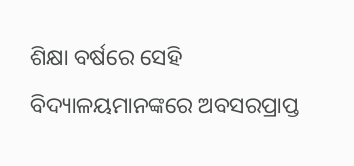ଶିକ୍ଷା ବର୍ଷରେ ସେହି ବିଦ୍ୟାଳୟମାନଙ୍କରେ ଅବସରପ୍ରାପ୍ତ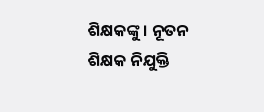ଶିକ୍ଷକଙ୍କୁ । ନୂତନ ଶିକ୍ଷକ ନିଯୁକ୍ତି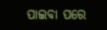ପାଇବା ପରେ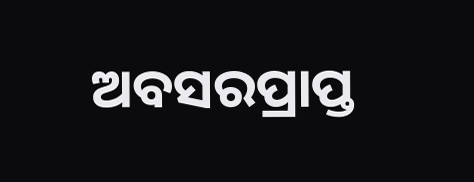ଅବସରପ୍ରାପ୍ତ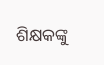ଶିକ୍ଷକଙ୍କୁ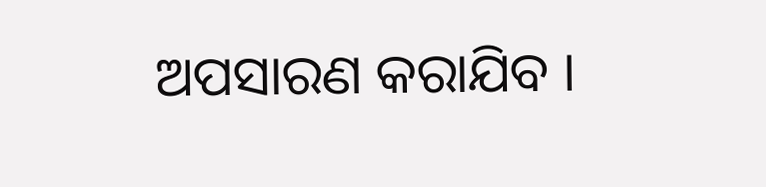ଅପସାରଣ କରାଯିବ ।